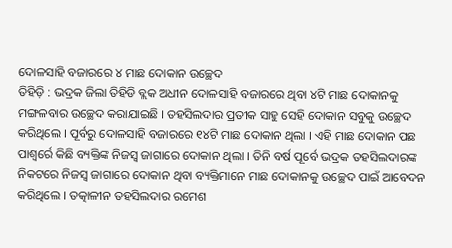ଦୋଳସାହି ବଜାରରେ ୪ ମାଛ ଦୋକାନ ଉଚ୍ଛେଦ
ତିହିଡ଼ି : ଭଦ୍ରକ ଜିଲା ତିହିଡି ବ୍ଲକ ଅଧୀନ ଦୋଳସାହି ବଜାରରେ ଥିବା ୪ଟି ମାଛ ଦୋକାନକୁ ମଙ୍ଗଳବାର ଉଚ୍ଛେଦ କରାଯାଇଛି । ତହସିଲଦାର ପ୍ରତୀକ ସାହୁ ସେହି ଦୋକାନ ସବୁକୁ ଉଚ୍ଛେଦ କରିଥିଲେ । ପୂର୍ବରୁ ଦୋଳସାହି ବଜାରରେ ୧୪ଟି ମାଛ ଦୋକାନ ଥିଲା । ଏହି ମାଛ ଦୋକାନ ପଛ ପାଶ୍ୱର୍ରେ କିଛି ବ୍ୟକ୍ତିଙ୍କ ନିଜସ୍ୱ ଜାଗାରେ ଦୋକାନ ଥିଲା । ତିନି ବର୍ଷ ପୂର୍ବେ ଭଦ୍ରକ ତହସିଲଦାରଙ୍କ ନିକଟରେ ନିଜସ୍ୱ ଜାଗାରେ ଦୋକାନ ଥିବା ବ୍ୟକ୍ତିମାନେ ମାଛ ଦୋକାନକୁ ଉଚ୍ଛେଦ ପାଇଁ ଆବେଦନ କରିଥିଲେ । ତତ୍କାଳୀନ ତହସିଲଦାର ରମେଶ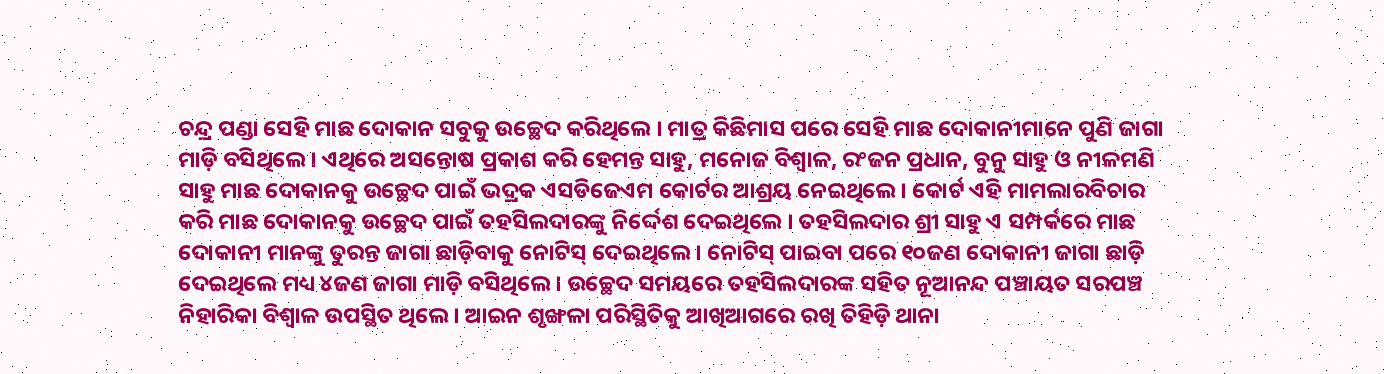ଚନ୍ଦ୍ର ପଣ୍ଡା ସେହି ମାଛ ଦୋକାନ ସବୁକୁ ଉଚ୍ଛେଦ କରିଥିଲେ । ମାତ୍ର କିଛିମାସ ପରେ ସେହି ମାଛ ଦୋକାନୀମାନେ ପୁଣି ଜାଗା ମାଡ଼ି ବସିଥିଲେ । ଏଥିରେ ଅସନ୍ତୋଷ ପ୍ରକାଶ କରି ହେମନ୍ତ ସାହୁ, ମନୋଜ ବିଶ୍ୱାଳ, ରଂଜନ ପ୍ରଧାନ, ବୁନୁ ସାହୁ ଓ ନୀଳମଣି ସାହୁ ମାଛ ଦୋକାନକୁ ଉଚ୍ଛେଦ ପାଇଁ ଭଦ୍ରକ ଏସଡିଜେଏମ କୋର୍ଟର ଆଶ୍ରୟ ନେଇଥିଲେ । କୋର୍ଟ ଏହି ମାମଲାରବିଚାର କରି ମାଛ ଦୋକାନକୁ ଉଚ୍ଛେଦ ପାଇଁ ତହସିଲଦାରଙ୍କୁ ନିର୍ଦ୍ଦେଶ ଦେଇଥିଲେ । ତହସିଲଦାର ଶ୍ରୀ ସାହୁ ଏ ସମ୍ପର୍କରେ ମାଛ ଦୋକାନୀ ମାନଙ୍କୁ ତୁରନ୍ତ ଜାଗା ଛାଡ଼ିବାକୁ ନୋଟିସ୍ ଦେଇଥିଲେ । ନୋଟିସ୍ ପାଇବା ପରେ ୧୦ଜଣ ଦୋକାନୀ ଜାଗା ଛାଡ଼ି ଦେଇଥିଲେ ମଧ୍ୟ ୪ଜଣ ଜାଗା ମାଡ଼ି ବସିଥିଲେ । ଉଚ୍ଛେଦ ସମୟରେ ତହସିଲଦାରଙ୍କ ସହିତ ନୂଆନନ୍ଦ ପଞ୍ଚାୟତ ସରପଞ୍ଚ ନିହାରିକା ବିଶ୍ୱାଳ ଉପସ୍ଥିତ ଥିଲେ । ଆଇନ ଶୃଙ୍ଖଳା ପରିସ୍ଥିତିକୁ ଆଖିଆଗରେ ରଖି ତିହିଡ଼ି ଥାନା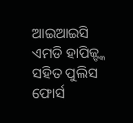ଆଇଆଇସି ଏମଡି ହାପିଜ୍ଙ୍କ ସହିତ ପୁଲିସ ଫୋର୍ସ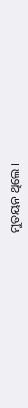ମୁତୟନ ଥିଲେ ।